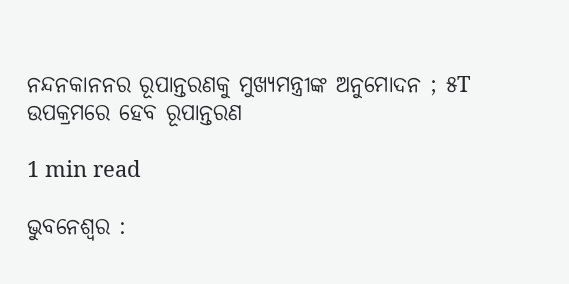ନନ୍ଦନକାନନର ରୂପାନ୍ତରଣକୁ ମୁଖ୍ୟମନ୍ତ୍ରୀଙ୍କ ଅନୁମୋଦନ ; ୫T ଉପକ୍ରମରେ ହେବ ରୂପାନ୍ତରଣ

1 min read

ଭୁବନେଶ୍ୱର :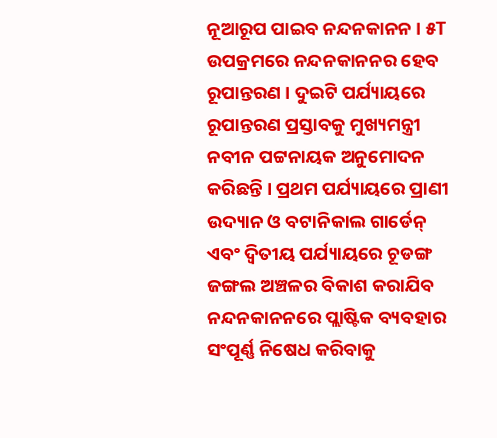ନୂଆରୂପ ପାଇବ ନନ୍ଦନକାନନ । ୫T ଉପକ୍ରମରେ ନନ୍ଦନକାନନର ହେବ ରୂପାନ୍ତରଣ । ଦୁଇଟି ପର୍ଯ୍ୟାୟରେ ରୂପାନ୍ତରଣ ପ୍ରସ୍ତାବକୁ ମୁଖ୍ୟମନ୍ତ୍ରୀ ନବୀନ ପଟ୍ଟନାୟକ ଅନୁମୋଦନ କରିଛନ୍ତି । ପ୍ରଥମ ପର୍ଯ୍ୟାୟରେ ପ୍ରାଣୀ ଉଦ୍ୟାନ ଓ ବଟାନିକାଲ ଗାର୍ଡେନ୍ ଏବଂ ଦ୍ବିତୀୟ ପର୍ଯ୍ୟାୟରେ ଚୂଡଙ୍ଗ ଜଙ୍ଗଲ ଅଞ୍ଚଳର ବିକାଶ କରାଯିବ ନନ୍ଦନକାନନରେ ପ୍ଲାଷ୍ଟିକ ବ୍ୟବହାର ସଂପୂର୍ଣ୍ଣ ନିଷେଧ କରିବାକୁ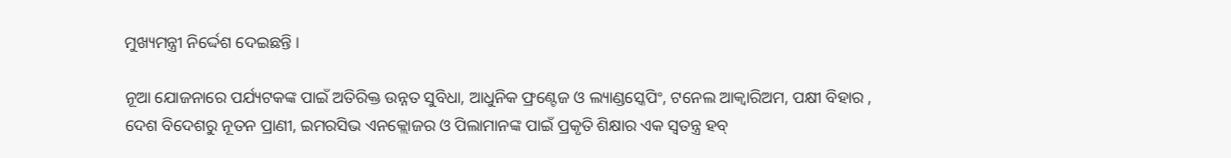ମୁଖ୍ୟମନ୍ତ୍ରୀ ନିର୍ଦ୍ଦେଶ ଦେଇଛନ୍ତି ।

ନୂଆ ଯୋଜନାରେ ପର୍ଯ୍ୟଟକଙ୍କ ପାଇଁ ଅତିରିକ୍ତ ଉନ୍ନତ ସୁବିଧା, ଆଧୁନିକ ଫ୍ରଣ୍ଟେଜ ଓ ଲ୍ୟାଣ୍ଡସ୍କେପିଂ, ଟନେଲ ଆକ୍ବାରିଅମ, ପକ୍ଷୀ ବିହାର , ଦେଶ ବିଦେଶରୁ ନୂତନ ପ୍ରାଣୀ, ଇମରସିଭ ଏନକ୍ଲୋଜର ଓ ପିଲାମାନଙ୍କ ପାଇଁ ପ୍ରକୃତି ଶିକ୍ଷାର ଏକ ସ୍ବତନ୍ତ୍ର ହବ୍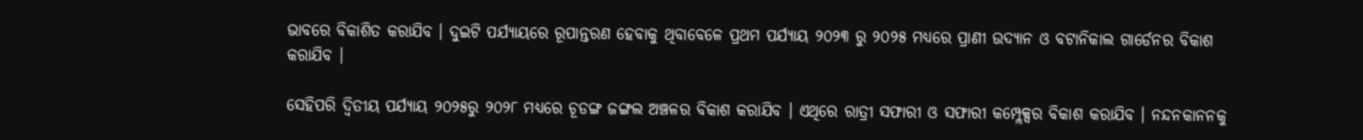ଭାବରେ ବିକାଶିତ କରାଯିବ । ଦୁଇଟି ପର୍ଯ୍ୟାୟରେ ରୂପାନ୍ତରଣ ହେବାକୁ ଥିବାବେଳେ ପ୍ରଥମ ପର୍ଯ୍ୟାୟ ୨୦୨୩ ରୁ ୨୦୨୫ ମଧ୍ୟରେ ପ୍ରାଣୀ ଉଦ୍ୟାନ ଓ ବଟାନିକାଲ ଗାର୍ଡେନର ବିକାଶ କରାଯିବ ।

ସେହିପରି ଦ୍ବିତୀୟ ପର୍ଯ୍ୟାୟ ୨୦୨୫ରୁ ୨୦୨୮ ମଧ୍ୟରେ ଚୂଡଙ୍ଗ ଜଙ୍ଗଲ ଅଞ୍ଚଳର ବିକାଶ କରାଯିବ । ଏଥିରେ ରାତ୍ରୀ ସଫାରୀ ଓ ସଫାରୀ କମ୍ପ୍ଲେକ୍ସର ବିକାଶ କରାଯିବ । ନନ୍ଦନକାନନକୁ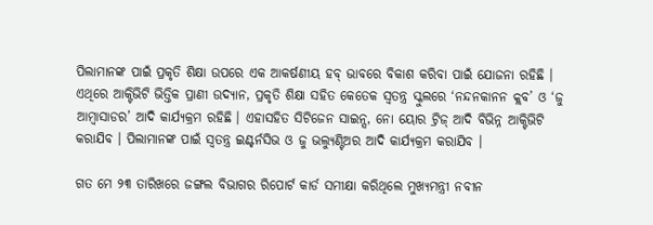ପିଲାମାନଙ୍କ ପାଇଁ ପ୍ରକୃତି ଶିକ୍ଷା ଉପରେ ଏକ ଆକର୍ଷଣୀୟ ହବ୍ ଭାବରେ ବିକାଶ କରିବା ପାଇଁ ଯୋଜନା ରହିଛି । ଏଥିରେ ଆକ୍ଟିଭିଟି ଭିତ୍ତିକ ପ୍ରାଣୀ ଉଦ୍ୟାନ, ପ୍ରକୃତି ଶିକ୍ଷା ସହିତ କେତେକ ସ୍ବତନ୍ତ୍ର ସ୍କୁଲରେ ‘ନନ୍ଦନକାନନ କ୍ଲବ’ ଓ ‘ଜୁ ଆମ୍ବାସାଡର’ ଆଦି କାର୍ଯ୍ୟକ୍ରମ ରହିଛି । ଏହାସହିତ ସିଟିଜେନ ସାଇନ୍ସ, ନୋ ୟୋର ଟ୍ରିଜ୍ ଆଦି ବିଭିନ୍ନ ଆକ୍ଟିଭିଟି କରାଯିବ । ପିଲାମାନଙ୍କ ପାଇଁ ସ୍ବତନ୍ତ୍ର ଇଣ୍ଟର୍ନସିଭ ଓ ଜୁ ଭଲ୍ୟୁଣ୍ଟିଅର ଆଦି କାର୍ଯ୍ୟକ୍ରମ କରାଯିବ ।

ଗତ ମେ ୨୩ ତାରିଖରେ ଜଙ୍ଗଲ ବିଭାଗର ରିପୋର୍ଟ କାର୍ଡ ସମୀକ୍ଷା କରିଥିଲେ ମୁଖ୍ୟମନ୍ତ୍ରୀ ନବୀନ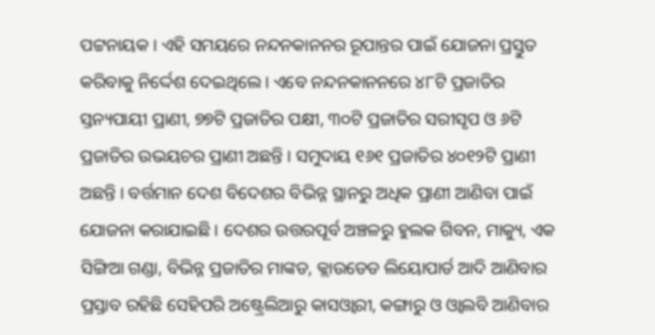ପଟ୍ଟନାୟକ । ଏହି ସମୟରେ ନନ୍ଦନକାନନର ରୂପାନ୍ତର ପାଇଁ ଯୋଜନା ପ୍ରସ୍ତୁତ କରିବାକୁ ନିର୍ଦ୍ଦେଶ ଦେଇଥିଲେ । ଏବେ ନନ୍ଦନକାନନରେ ୪୮ଟି ପ୍ରଜାତିର ସ୍ତନ୍ୟପାୟୀ ପ୍ରାଣୀ, ୭୭ଟି ପ୍ରଜାତିର ପକ୍ଷୀ, ୩୦ଟି ପ୍ରଜାତିର ସରୀସୃପ ଓ ୬ଟି ପ୍ରଜାତିର ଉଭୟଚର ପ୍ରାଣୀ ଅଛନ୍ତି । ସମୁଦାୟ ୧୬୧ ପ୍ରଜାତିର ୪୦୧୨ଟି ପ୍ରାଣୀ ଅଛନ୍ତି । ବର୍ତ୍ତମାନ ଦେଶ ବିଦେଶର ବିଭିନ୍ନ ସ୍ଥାନରୁ ଅଧିକ ପ୍ରାଣୀ ଆଣିବା ପାଇଁ ଯୋଜନା କରାଯାଇଛି । ଦେଶର ଉତ୍ତରପୂର୍ବ ଅଞ୍ଚଳରୁ ହୁଲକ ଗିବନ, ମାକ୍ୟୁ, ଏକ ସିଙ୍ଗିଆ ଗଣ୍ଡା, ବିଭିନ୍ନ ପ୍ରଜାତିର ମାଙ୍କଡ, କ୍ଲାଉଡେଡ ଲିୟୋପାର୍ଡ ଆଦି ଆଣିବାର ପ୍ରସ୍ତାବ ରହିଛି ସେହିପରି ଅଷ୍ଟ୍ରେଲିଆରୁ କାସଓ୍ବାରୀ, କଙ୍ଗାରୁ ଓ ଓ୍ବାଲବି ଆଣିବାର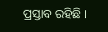ପ୍ରସ୍ତାବ ରହିଛି ।